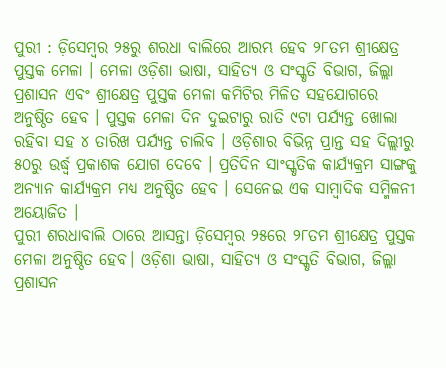ପୁରୀ : ଡ଼ିସେମ୍ବର ୨୫ରୁ ଶରଧା ବାଲିରେ ଆରମ୍ଭ ହେବ ୨୮ତମ ଶ୍ରୀକ୍ଷେତ୍ର ପୁସ୍ତକ ମେଳା । ମେଳା ଓଡ଼ିଶା ଭାଷା, ସାହିତ୍ୟ ଓ ସଂସ୍କୃତି ବିଭାଗ, ଜିଲ୍ଲା ପ୍ରଶାସନ ଏବଂ ଶ୍ରୀକ୍ଷେତ୍ର ପୁସ୍ତକ ମେଳା କମିଟିର ମିଳିତ ସହଯୋଗରେ ଅନୁଷ୍ଠିତ ହେବ । ପୁସ୍ତକ ମେଳା ଦିନ ଦୁଇଟାରୁ ରାତି ୯ଟା ପର୍ଯ୍ୟନ୍ତ ଖୋଲା ରହିବା ସହ ୪ ତାରିଖ ପର୍ଯ୍ୟନ୍ତ ଚାଲିବ । ଓଡ଼ିଶାର ବିଭିନ୍ନ ପ୍ରାନ୍ତ ସହ ଦିଲ୍ଲୀରୁ ୫୦ରୁ ଉର୍ଦ୍ଧ୍ବ ପ୍ରକାଶକ ଯୋଗ ଦେବେ । ପ୍ରତିଦିନ ସାଂସ୍କୃତିକ କାର୍ଯ୍ୟକ୍ରମ ସାଙ୍ଗକୁ ଅନ୍ୟାନ କାର୍ଯ୍ୟକ୍ରମ ମଧ୍ୟ ଅନୁଷ୍ଠିତ ହେବ । ସେନେଇ ଏକ ସାମ୍ବାଦିକ ସମ୍ମିଳନୀ ଅୟୋଜିତ ।
ପୁରୀ ଶରଧାବାଲି ଠାରେ ଆସନ୍ତା ଡ଼ିସେମ୍ବର ୨୫ରେ ୨୮ତମ ଶ୍ରୀକ୍ଷେତ୍ର ପୁସ୍ତକ ମେଳା ଅନୁଷ୍ଠିତ ହେବ। ଓଡ଼ିଶା ଭାଷା, ସାହିତ୍ୟ ଓ ସଂସ୍କୃତି ବିଭାଗ, ଜିଲ୍ଲା ପ୍ରଶାସନ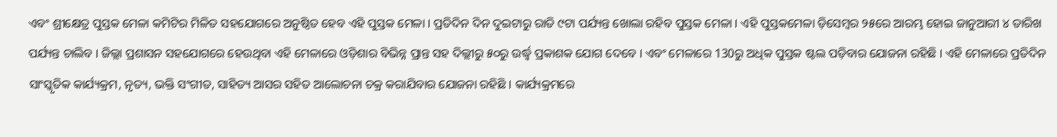ଏବଂ ଶ୍ରୀକ୍ଷେତ୍ର ପୁସ୍ତକ ମେଳା କମିଟିର ମିଳିତ ସହଯୋଗରେ ଅନୁଷ୍ଠିତ ହେବ ଏହି ପୁସ୍ତକ ମେଳା । ପ୍ରତିଦିନ ଦିନ ଦୁଇଟାରୁ ରାତି ୯ଟା ପର୍ଯ୍ୟନ୍ତ ଖୋଲା ରହିବ ପୁସ୍ତକ ମେଳା । ଏହି ପୁସ୍ତକମେଳା ଡ଼ିସେମ୍ବର ୨୫ରେ ଆରମ୍ଭ ହୋଇ ଜାନୁଆରୀ ୪ ତାରିଖ ପର୍ଯ୍ୟନ୍ତ ଚାଲିବ । ଜିଲ୍ଲା ପ୍ରଶାସନ ସହଯୋଗରେ ହେଉଥିବା ଏହି ମେଳାରେ ଓଡ଼ିଶାର ବିଭିନ୍ନ ପ୍ରାନ୍ତ ସହ ଦିଲ୍ଲୀରୁ ୫୦ରୁ ଉର୍ଦ୍ଧ୍ବ ପ୍ରକାଶକ ଯୋଗ ଦେବେ । ଏବଂ ମେଳାରେ 130ରୁ ଅଧିକ ପୁସ୍ତକ ଷ୍ଟଲ ପଡ଼ିବାର ଯୋଜନା ରହିଛି । ଏହି ମେଳାରେ ପ୍ରତିଦିନ ସାଂସ୍କୃତିକ କାର୍ଯ୍ୟକ୍ରମ, ନୃତ୍ୟ, ଭକ୍ତି ସଂଗୀତ, ସାହିତ୍ୟ ଆସର ସହିତ ଆଲୋଚନା ଚକ୍ର କରାଯିବାର ଯୋଜନା ରହିଛି । କାର୍ଯ୍ୟକ୍ରମରେ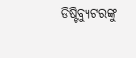ଡିଷ୍ଟିବ୍ୟୁଟରଙ୍କୁ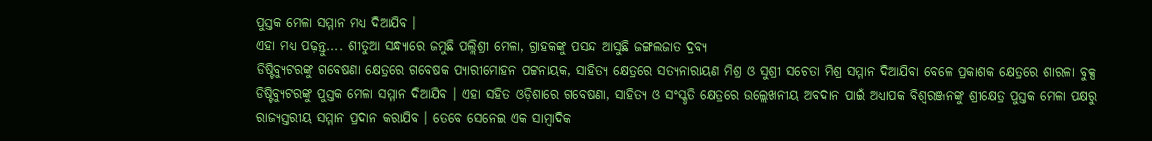ପୁସ୍ତକ ମେଳା ସମ୍ମାନ ମଧ୍ୟ ଦିଆଯିବ ।
ଏହା ମଧ୍ୟ ପଢ଼ନ୍ତୁ.... ଶୀତୁଆ ସନ୍ଧ୍ୟାରେ ଜମୁଛି ପଲ୍ଲିଶ୍ରୀ ମେଳା, ଗ୍ରାହକଙ୍କୁ ପସନ୍ଦ ଆସୁଛି ଜଙ୍ଗଲଜାତ ଦ୍ରବ୍ୟ
ଡିଷ୍ଟିବ୍ୟୁଟରଙ୍କୁ ଗବେଷଣା କ୍ଷେତ୍ରରେ ଗବେଷକ ପ୍ୟାରୀମୋହନ ପଟ୍ଟନାୟକ, ସାହିତ୍ୟ କ୍ଷେତ୍ରରେ ସତ୍ୟନାରାୟଣ ମିଶ୍ର ଓ ସୁଶ୍ରୀ ସଚେତା ମିଶ୍ର ସମ୍ମାନ ଦିଆଯିବା ବେଳେ ପ୍ରକାଶକ କ୍ଷେତ୍ରରେ ଶାରଳା ବୁକ୍ସ ଡିଷ୍ଟିବ୍ୟୁଟରଙ୍କୁ ପୁସ୍ତକ ମେଳା ସମ୍ମାନ ଦିଆଯିବ । ଏହା ସହିତ ଓଡ଼ିଶାରେ ଗବେଷଣା, ସାହିତ୍ୟ ଓ ସଂସ୍କୃତି କ୍ଷେତ୍ରରେ ଉଲ୍ଲେଖନୀୟ ଅବଦାନ ପାଇଁ ଅଧ୍ୟାପକ ବିଶ୍ବରଞ୍ଜନଙ୍କୁ ଶ୍ରୀକ୍ଷେତ୍ର ପୁସ୍ତକ ମେଳା ପକ୍ଷରୁ ରାଜ୍ୟସ୍ତରୀୟ ସମ୍ମାନ ପ୍ରଦାନ କରାଯିବ । ତେବେ ସେନେଇ ଏକ ସାମ୍ବାଦିକ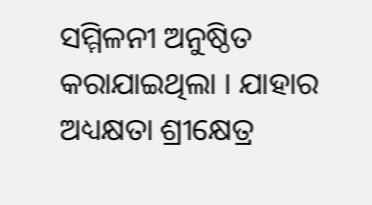ସମ୍ମିଳନୀ ଅନୁଷ୍ଠିତ କରାଯାଇଥିଲା । ଯାହାର ଅଧ୍ୟକ୍ଷତା ଶ୍ରୀକ୍ଷେତ୍ର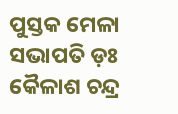ପୁସ୍ତକ ମେଳା ସଭାପତି ଡ଼ଃ କୈଳାଶ ଚନ୍ଦ୍ର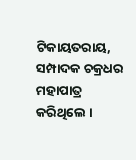ଟିକାୟତରାୟ, ସମ୍ପାଦକ ଚକ୍ରଧର ମହାପାତ୍ର କରିଥିଲେ ।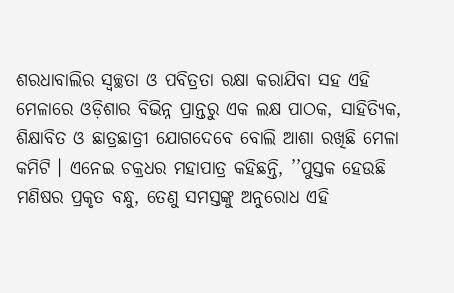ଶରଧାବାଲିର ସ୍ବଚ୍ଛତା ଓ ପବିତ୍ରତା ରକ୍ଷା କରାଯିବା ସହ ଏହି ମେଳାରେ ଓଡ଼ିଶାର ବିଭିନ୍ନ ପ୍ରାନ୍ତରୁ ଏକ ଲକ୍ଷ ପାଠକ, ସାହିତ୍ୟିକ, ଶିକ୍ଷାବିତ ଓ ଛାତ୍ରଛାତ୍ରୀ ଯୋଗଦେବେ ବୋଲି ଆଶା ରଖିଛି ମେଳା କମିଟି । ଏନେଇ ଚକ୍ରଧର ମହାପାତ୍ର କହିଛନ୍ତି, ’’ପୁସ୍ତକ ହେଉଛି ମଣିଷର ପ୍ରକୃତ ବନ୍ଧୁ, ତେଣୁ ସମସ୍ତଙ୍କୁ ଅନୁରୋଧ ଏହି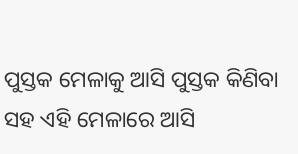ପୁସ୍ତକ ମେଳାକୁ ଆସି ପୁସ୍ତକ କିଣିବା ସହ ଏହି ମେଳାରେ ଆସି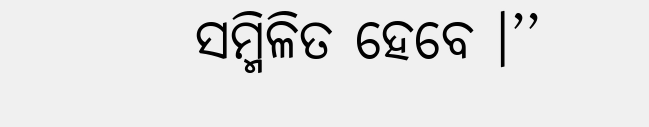ସମ୍ମିଳିତ ହେବେ ।’’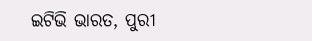ଇଟିଭି ଭାରତ, ପୁରୀ